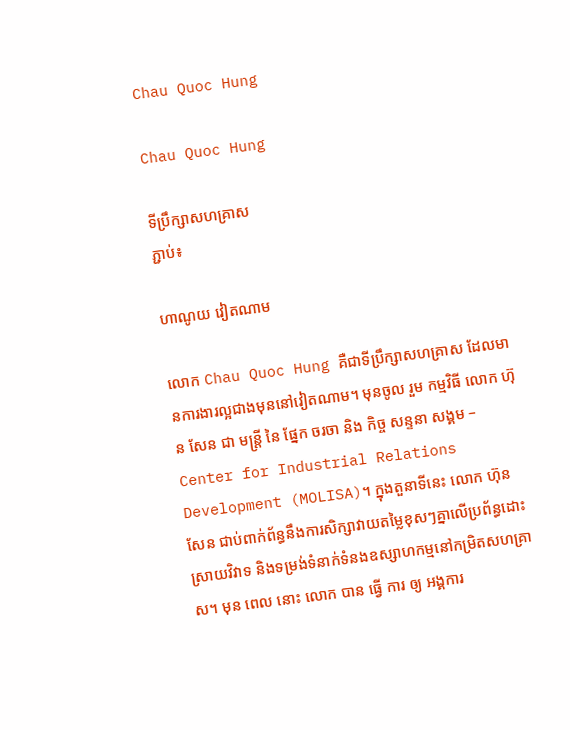Chau Quoc Hung

Chau Quoc Hung

ទីប្រឹក្សាសហគ្រាស
ភ្ជាប់៖

ហាណូយ វៀតណាម

លោក Chau Quoc Hung គឺជាទីប្រឹក្សាសហគ្រាស ដែលមានការងារល្អជាងមុននៅវៀតណាម។ មុនចូល រួម កម្មវិធី លោក ហ៊ុន សែន ជា មន្ត្រី នៃ ផ្នែក ចរចា និង កិច្ច សន្ទនា សង្គម – Center for Industrial Relations Development (MOLISA)។ ក្នុងតួនាទីនេះ លោក ហ៊ុន សែន ជាប់ពាក់ព័ន្ធនឹងការសិក្សាវាយតម្លៃខុសៗគ្នាលើប្រព័ន្ធដោះស្រាយវិវាទ និងទម្រង់ទំនាក់ទំនងឧស្សាហកម្មនៅកម្រិតសហគ្រាស។ មុន ពេល នោះ លោក បាន ធ្វើ ការ ឲ្យ អង្គការ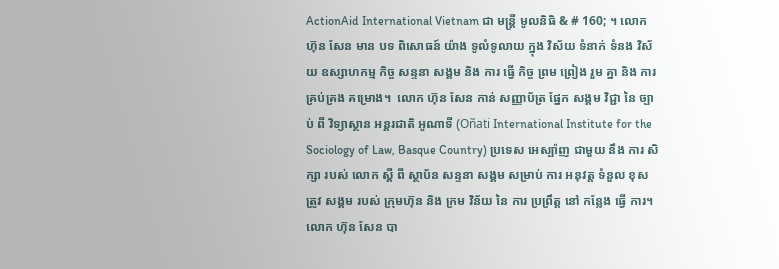ActionAid International Vietnam ជា មន្ត្រី មូលនិធិ & # 160; ។ លោក ហ៊ុន សែន មាន បទ ពិសោធន៍ យ៉ាង ទូលំទូលាយ ក្នុង វិស័យ ទំនាក់ ទំនង វិស័យ ឧស្សាហកម្ម កិច្ច សន្ទនា សង្គម និង ការ ធ្វើ កិច្ច ព្រម ព្រៀង រួម គ្នា និង ការ គ្រប់គ្រង គម្រោង។  លោក ហ៊ុន សែន កាន់ សញ្ញាប័ត្រ ផ្នែក សង្គម វិជ្ជា នៃ ច្បាប់ ពី វិទ្យាស្ថាន អន្តរជាតិ អូណាទី (Oñati International Institute for the Sociology of Law, Basque Country) ប្រទេស អេស្ប៉ាញ ជាមួយ នឹង ការ សិក្សា របស់ លោក ស្តី ពី ស្ថាប័ន សន្ទនា សង្គម សម្រាប់ ការ អនុវត្ត ទំនួល ខុស ត្រូវ សង្គម របស់ ក្រុមហ៊ុន និង ក្រម វិន័យ នៃ ការ ប្រព្រឹត្ត នៅ កន្លែង ធ្វើ ការ។  លោក ហ៊ុន សែន បា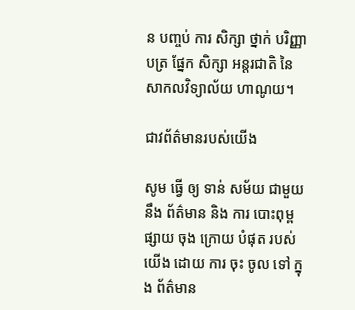ន បញ្ចប់ ការ សិក្សា ថ្នាក់ បរិញ្ញាបត្រ ផ្នែក សិក្សា អន្តរជាតិ នៃ សាកលវិទ្យាល័យ ហាណូយ។

ជាវព័ត៌មានរបស់យើង

សូម ធ្វើ ឲ្យ ទាន់ សម័យ ជាមួយ នឹង ព័ត៌មាន និង ការ បោះពុម្ព ផ្សាយ ចុង ក្រោយ បំផុត របស់ យើង ដោយ ការ ចុះ ចូល ទៅ ក្នុង ព័ត៌មាន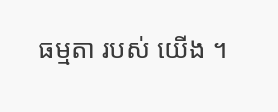ធម្មតា របស់ យើង ។